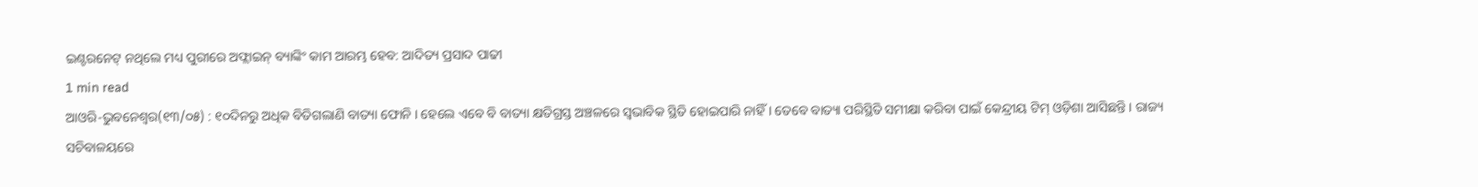ଇଣ୍ଟରନେଟ୍ ନଥିଲେ ମଧ୍ୟ ପୁରୀରେ ଅଫ୍ଲାଇନ୍ ବ୍ୟାଙ୍କିଂ କାମ ଆରମ୍ଭ ହେବ: ଆଦିତ୍ୟ ପ୍ରସାଦ ପାଢୀ
1 min read
ଆଓରି-ଭୁବନେଶ୍ଵର(୧୩/୦୫) : ୧୦ଦିନରୁ ଅଧିକ ବିତିଗଲାଣି ବାତ୍ୟା ଫୋନି । ହେଲେ ଏବେ ବି ବାତ୍ୟା କ୍ଷତିଗ୍ରସ୍ତ ଅଞ୍ଚଳରେ ସ୍ୱଭାବିକ ସ୍ଥିତି ହୋଇପାରି ନାହିଁ । ତେବେ ବାତ୍ୟା ପରିସ୍ଥିତି ସମୀକ୍ଷା କରିବା ପାଇଁ କେନ୍ଦ୍ରୀୟ ଟିମ୍ ଓଡ଼ିଶା ଆସିଛନ୍ତି । ରାଜ୍ୟ ସଚିବାଳୟରେ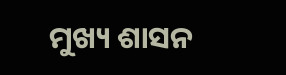ମୁଖ୍ୟ ଶାସନ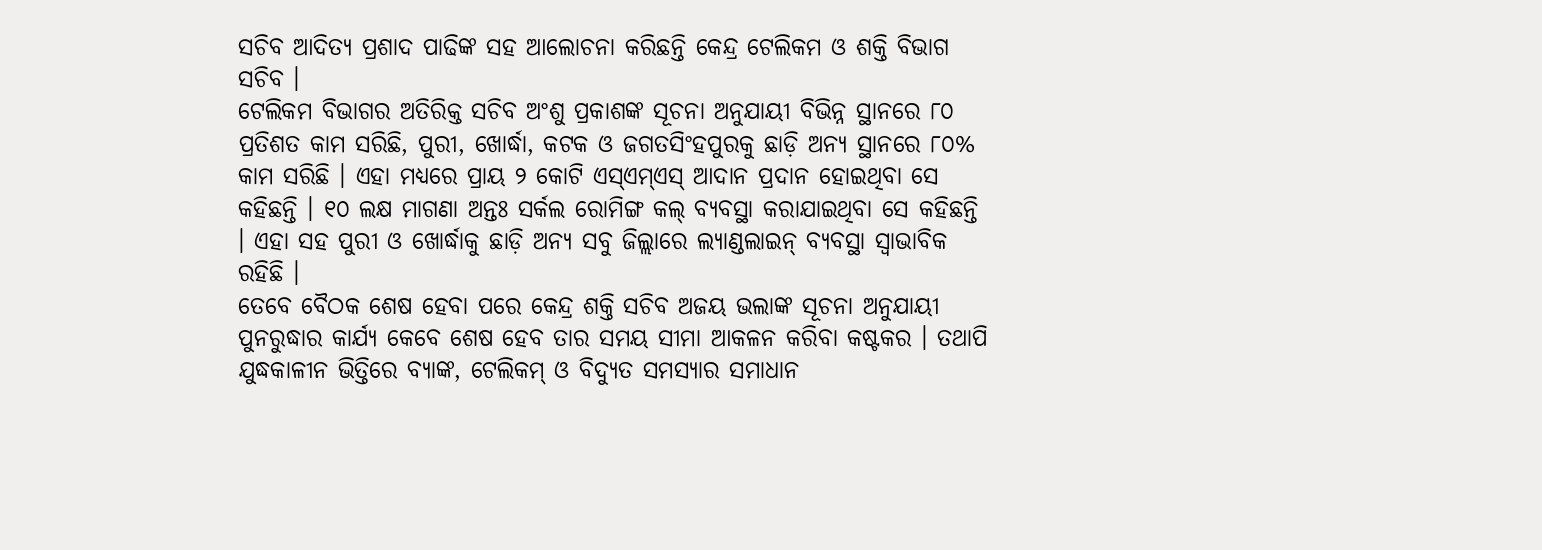ସଚିବ ଆଦିତ୍ୟ ପ୍ରଶାଦ ପାଢିଙ୍କ ସହ ଆଲୋଚନା କରିଛନ୍ତି କେନ୍ଦ୍ର ଟେଲିକମ ଓ ଶକ୍ତି ବିଭାଗ ସଚିବ ।
ଟେଲିକମ ବିଭାଗର ଅତିରିକ୍ତ ସଚିବ ଅଂଶୁ ପ୍ରକାଶଙ୍କ ସୂଚନା ଅନୁଯାୟୀ ବିଭିନ୍ନ ସ୍ଥାନରେ ୮୦ ପ୍ରତିଶତ କାମ ସରିଛି, ପୁରୀ, ଖୋର୍ଦ୍ଧା, କଟକ ଓ ଜଗତସିଂହପୁରକୁ ଛାଡ଼ି ଅନ୍ୟ ସ୍ଥାନରେ ୮୦% କାମ ସରିଛି । ଏହା ମଧ୍ୟରେ ପ୍ରାୟ ୨ କୋଟି ଏସ୍ଏମ୍ଏସ୍ ଆଦାନ ପ୍ରଦାନ ହୋଇଥିବା ସେ କହିଛନ୍ତି । ୧୦ ଲକ୍ଷ ମାଗଣା ଅନ୍ତଃ ସର୍କଲ ରୋମିଙ୍ଗ କଲ୍ ବ୍ୟବସ୍ଥା କରାଯାଇଥିବା ସେ କହିଛନ୍ତି । ଏହା ସହ ପୁରୀ ଓ ଖୋର୍ଦ୍ଧାକୁ ଛାଡ଼ି ଅନ୍ୟ ସବୁ ଜିଲ୍ଲାରେ ଲ୍ୟାଣ୍ଡଲାଇନ୍ ବ୍ୟବସ୍ଥା ସ୍ୱାଭାବିକ ରହିଛି ।
ତେବେ ବୈଠକ ଶେଷ ହେବା ପରେ କେନ୍ଦ୍ର ଶକ୍ତି ସଚିବ ଅଜୟ ଭଲାଙ୍କ ସୂଚନା ଅନୁଯାୟୀ ପୁନରୁଦ୍ଧାର କାର୍ଯ୍ୟ କେବେ ଶେଷ ହେବ ତାର ସମୟ ସୀମା ଆକଳନ କରିବା କଷ୍ଟକର । ତଥାପି ଯୁଦ୍ଧକାଳୀନ ଭିତ୍ତିରେ ବ୍ୟାଙ୍କ, ଟେଲିକମ୍ ଓ ବିଦ୍ୟୁତ ସମସ୍ୟାର ସମାଧାନ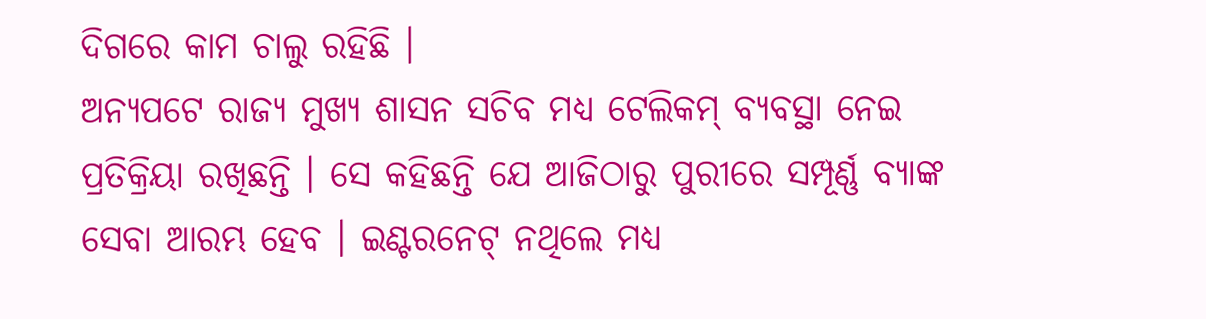ଦିଗରେ କାମ ଚାଲୁ ରହିଛି ।
ଅନ୍ୟପଟେ ରାଜ୍ୟ ମୁଖ୍ୟ ଶାସନ ସଚିବ ମଧ୍ୟ ଟେଲିକମ୍ ବ୍ୟବସ୍ଥା ନେଇ ପ୍ରତିକ୍ରିୟା ରଖିଛନ୍ତି । ସେ କହିଛନ୍ତି ଯେ ଆଜିଠାରୁ ପୁରୀରେ ସମ୍ପୂର୍ଣ୍ଣ ବ୍ୟାଙ୍କ ସେବା ଆରମ୍ଭ ହେବ । ଇଣ୍ଟରନେଟ୍ ନଥିଲେ ମଧ୍ୟ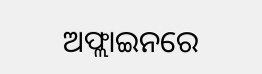ଅଫ୍ଲାଇନରେ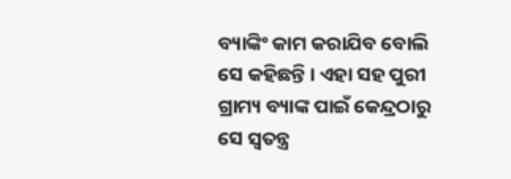ବ୍ୟାଙ୍କିଂ କାମ କରାଯିବ ବୋଲି ସେ କହିଛନ୍ତି । ଏହା ସହ ପୁରୀ ଗ୍ରାମ୍ୟ ବ୍ୟାଙ୍କ ପାଇଁ କେନ୍ଦ୍ରଠାରୁ ସେ ସ୍ୱତନ୍ତ୍ର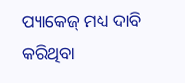ପ୍ୟାକେଜ୍ ମଧ୍ୟ ଦାବି କରିଥିବା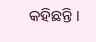କହିଛନ୍ତି ।